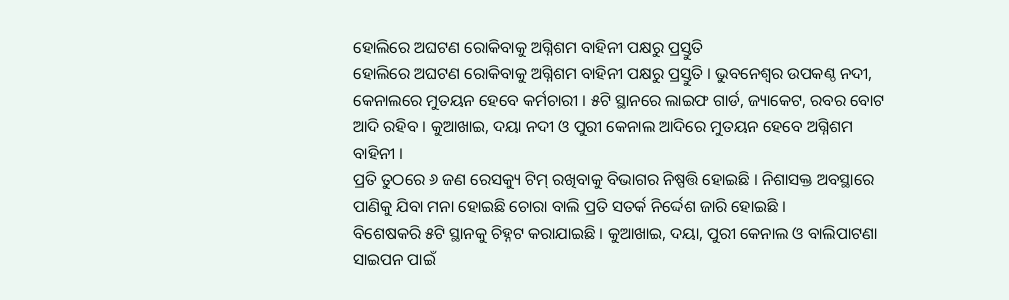ହୋଲିରେ ଅଘଟଣ ରୋକିବାକୁ ଅଗ୍ନିଶମ ବାହିନୀ ପକ୍ଷରୁ ପ୍ରସ୍ତୁତି
ହୋଲିରେ ଅଘଟଣ ରୋକିବାକୁ ଅଗ୍ନିଶମ ବାହିନୀ ପକ୍ଷରୁ ପ୍ରସ୍ତୁତି । ଭୁବନେଶ୍ୱର ଉପକଣ୍ଠ ନଦୀ, କେନାଲରେ ମୁତୟନ ହେବେ କର୍ମଚାରୀ । ୫ଟି ସ୍ଥାନରେ ଲାଇଫ ଗାର୍ଡ, ଜ୍ୟାକେଟ, ରବର ବୋଟ ଆଦି ରହିବ । କୁଆଖାଇ, ଦୟା ନଦୀ ଓ ପୁରୀ କେନାଲ ଆଦିରେ ମୁତୟନ ହେବେ ଅଗ୍ନିଶମ ବାହିନୀ ।
ପ୍ରତି ତୁଠରେ ୬ ଜଣ ରେସକ୍ୟୁ ଟିମ୍ ରଖିବାକୁ ବିଭାଗର ନିଷ୍ପତ୍ତି ହୋଇଛି । ନିଶାସକ୍ତ ଅବସ୍ଥାରେ ପାଣିକୁ ଯିବା ମନା ହୋଇଛି ଚୋରା ବାଲି ପ୍ରତି ସତର୍କ ନିର୍ଦ୍ଦେଶ ଜାରି ହୋଇଛି ।
ବିଶେଷକରି ୫ଟି ସ୍ଥାନକୁ ଚିହ୍ନଟ କରାଯାଇଛି । କୁଆଖାଇ, ଦୟା, ପୁରୀ କେନାଲ ଓ ବାଲିପାଟଣା ସାଇପନ ପାଇଁ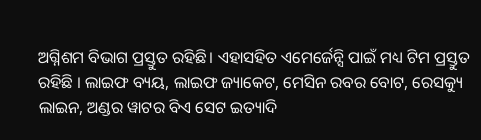ଅଗ୍ନିଶମ ବିଭାଗ ପ୍ରସ୍ତୁତ ରହିଛି। ଏହାସହିତ ଏମେର୍ଜେନ୍ସି ପାଇଁ ମଧ୍ୟ ଟିମ ପ୍ରସ୍ତୁତ ରହିଛି । ଲାଇଫ ବ୍ୟୟ, ଲାଇଫ ଜ୍ୟାକେଟ, ମେସିନ ରବର ବୋଟ, ରେସକ୍ୟୁ ଲାଇନ, ଅଣ୍ଡର ୱାଟର ବିଏ ସେଟ ଇତ୍ୟାଦି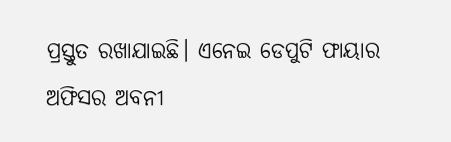ପ୍ରସ୍ତୁତ ରଖାଯାଇଛି। ଏନେଇ ଡେପୁଟି ଫାୟାର ଅଫିସର ଅବନୀ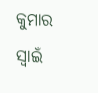କୁମାର ସ୍ୱାଇଁ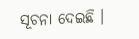ସୂଚନା ଦେଇଛି ।